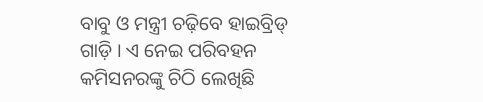ବାବୁ ଓ ମନ୍ତ୍ରୀ ଚଢ଼ିବେ ହାଇବ୍ରିଡ୍ ଗାଡ଼ି । ଏ ନେଇ ପରିବହନ କମିସନରଙ୍କୁ ଚିଠି ଲେଖିଛି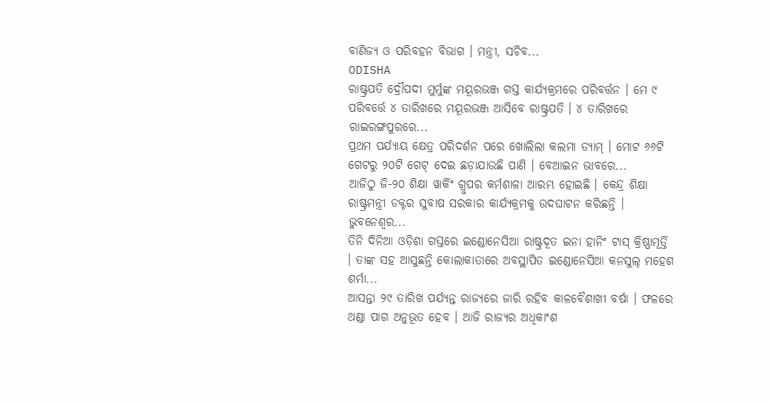ବାଣିଜ୍ୟ ଓ ପରିବହନ ବିଭାଗ । ମନ୍ତ୍ରୀ, ସଚିବ...
ODISHA
ରାଷ୍ଟ୍ରପତି ଦ୍ରୌପଦୀ ମୁର୍ମୁଙ୍କ ମୟୂରଭଞ୍ଜ ଗସ୍ତ କାର୍ଯ୍ୟକ୍ରମରେ ପରିବର୍ତ୍ତନ । ମେ ୯ ପରିବର୍ତ୍ତେ ୪ ତାରିଖରେ ମୟୂରଭଞ୍ଜ ଆସିବେ ରାଷ୍ଟ୍ରପତି । ୪ ତାରିଖରେ ରାଇରଙ୍ଗପୁରରେ...
ପ୍ରଥମ ପର୍ଯ୍ୟାୟ କ୍ଷେତ୍ର ପରିଦର୍ଶନ ପରେ ଖୋଲିଲା କଲମା ଡ୍ୟାମ୍ । ମୋଟ ୬୬ଟି ଗେଟରୁ ୨୦ଟି ଗେଟ୍ ଦେଇ ଛଡ଼ାଯାଉଛି ପାଣି । ବେଆଇନ ଭାବରେ...
ଆଜିଠୁ ଜି-୨୦ ଶିକ୍ଷା ୱାର୍କିଂ ଗ୍ରୁପର କର୍ମଶାଳା ଆରମ୍ଭ ହୋଇଛି । କେନ୍ଦ୍ର ଶିକ୍ଷା ରାଷ୍ଟ୍ରମନ୍ତ୍ରୀ ଡକ୍ଟର ସୁବାଷ ସରକାର କାର୍ଯ୍ୟକ୍ରମକୁ ଉଦଘାଟନ କରିଛନ୍ତି । ଭୁବନେଶ୍ୱର...
ତିନି ଦିନିଆ ଓଡ଼ିଶା ଗସ୍ତରେ ଇଣ୍ଡୋନେସିଆ ରାଷ୍ଟ୍ରଦୂତ ଇନା ହାନିଂ ଟାସ୍ କ୍ରିଷ୍ଣାମୂର୍ତ୍ତି । ତାଙ୍କ ସହ ଆସୁଛନ୍ତି କୋଲାକାତାରେ ଅବସ୍ଥାପିତ ଇଣ୍ଡୋନେସିଆ କନସୁଲ୍ ମହେଶ ଶର୍ମା...
ଆସନ୍ତା ୨୯ ତାରିଖ ପର୍ଯ୍ୟନ୍ତ ରାଜ୍ୟରେ ଜାରି ରହିବ କାଳବୈଶାଖୀ ବର୍ଷା । ଫଳରେ ଥଣ୍ଡା ପାଗ ଅନୁଭୂତ ହେବ । ଆଜି ରାଜ୍ୟର ଅଧିକାଂଶ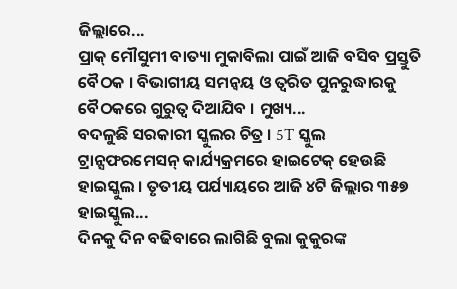ଜିଲ୍ଲାରେ...
ପ୍ରାକ୍ ମୌସୁମୀ ବାତ୍ୟା ମୁକାବିଲା ପାଇଁ ଆଜି ବସିବ ପ୍ରସ୍ତୁତି ବୈଠକ । ବିଭାଗୀୟ ସମନ୍ୱୟ ଓ ତ୍ୱରିତ ପୁନରୁଦ୍ଧାରକୁ ବୈଠକରେ ଗୁରୁତ୍ୱ ଦିଆଯିବ । ମୁଖ୍ୟ...
ବଦଳୁଛି ସରକାରୀ ସ୍କୁଲର ଚିତ୍ର । 5T ସ୍କୁଲ ଟ୍ରାନ୍ସଫରମେସନ୍ କାର୍ଯ୍ୟକ୍ରମରେ ହାଇଟେକ୍ ହେଉଛି ହାଇସ୍କୁଲ । ତୃତୀୟ ପର୍ଯ୍ୟାୟରେ ଆଜି ୪ଟି ଜିଲ୍ଲାର ୩୫୭ ହାଇସ୍କୁଲ...
ଦିନକୁ ଦିନ ବଢିବାରେ ଲାଗିଛି ବୁଲା କୁକୁରଙ୍କ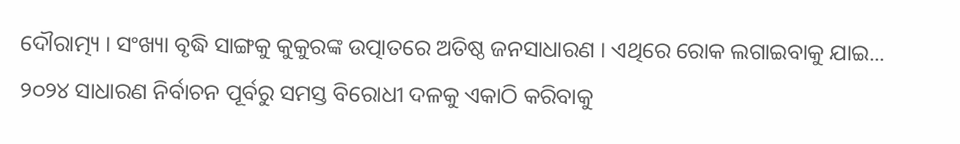ଦୌରାତ୍ମ୍ୟ । ସଂଖ୍ୟା ବୃଦ୍ଧି ସାଙ୍ଗକୁ କୁକୁରଙ୍କ ଉତ୍ପାତରେ ଅତିଷ୍ଠ ଜନସାଧାରଣ । ଏଥିରେ ରୋକ ଲଗାଇବାକୁ ଯାଇ...
୨୦୨୪ ସାଧାରଣ ନିର୍ବାଚନ ପୂର୍ବରୁ ସମସ୍ତ ବିରୋଧୀ ଦଳକୁ ଏକାଠି କରିବାକୁ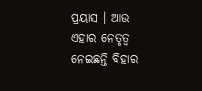ପ୍ରୟାସ । ଆଉ ଏହାର ନେତୃତ୍ୱ ନେଇଛନ୍ତି ବିହାର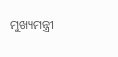ମୁଖ୍ୟମନ୍ତ୍ରୀ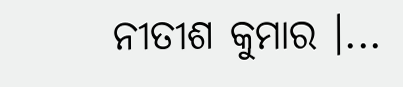ନୀତୀଶ କୁମାର ।...